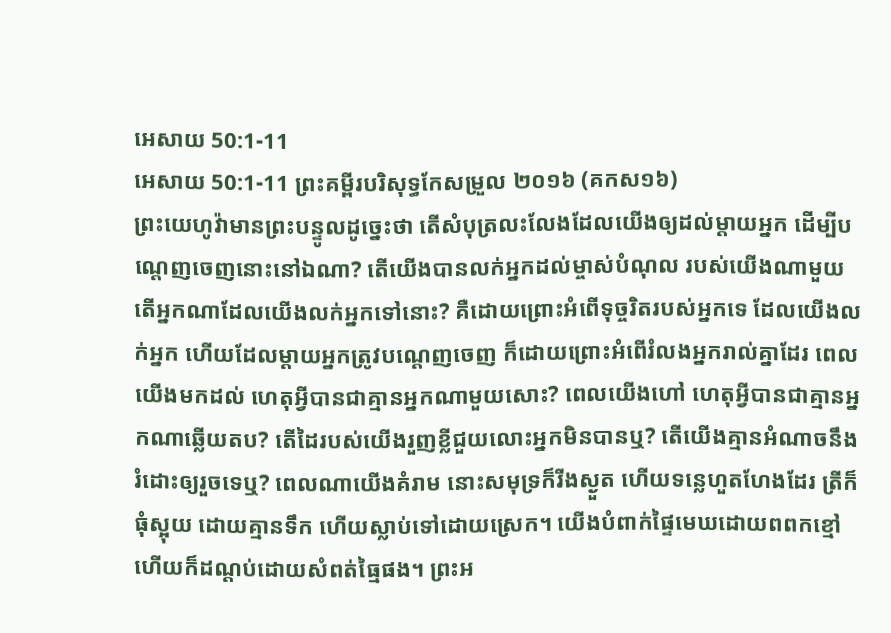អេសាយ 50:1-11
អេសាយ 50:1-11 ព្រះគម្ពីរបរិសុទ្ធកែសម្រួល ២០១៦ (គកស១៦)
ព្រះយេហូវ៉ាមានព្រះបន្ទូលដូច្នេះថា តើសំបុត្រលះលែងដែលយើងឲ្យដល់ម្តាយអ្នក ដើម្បីបណ្តេញចេញនោះនៅឯណា? តើយើងបានលក់អ្នកដល់ម្ចាស់បំណុល របស់យើងណាមួយ តើអ្នកណាដែលយើងលក់អ្នកទៅនោះ? គឺដោយព្រោះអំពើទុច្ចរិតរបស់អ្នកទេ ដែលយើងលក់អ្នក ហើយដែលម្តាយអ្នកត្រូវបណ្តេញចេញ ក៏ដោយព្រោះអំពើរំលងអ្នករាល់គ្នាដែរ ពេលយើងមកដល់ ហេតុអ្វីបានជាគ្មានអ្នកណាមួយសោះ? ពេលយើងហៅ ហេតុអ្វីបានជាគ្មានអ្នកណាឆ្លើយតប? តើដៃរបស់យើងរួញខ្លីជួយលោះអ្នកមិនបានឬ? តើយើងគ្មានអំណាចនឹងរំដោះឲ្យរួចទេឬ? ពេលណាយើងគំរាម នោះសមុទ្រក៏រីងស្ងួត ហើយទន្លេហួតហែងដែរ ត្រីក៏ធុំស្អុយ ដោយគ្មានទឹក ហើយស្លាប់ទៅដោយស្រេក។ យើងបំពាក់ផ្ទៃមេឃដោយពពកខ្មៅ ហើយក៏ដណ្តប់ដោយសំពត់ធ្មៃផង។ ព្រះអ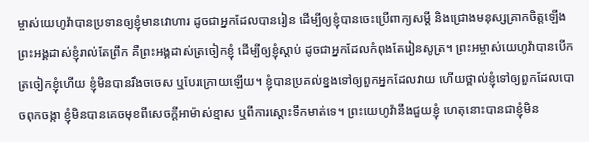ម្ចាស់យេហូវ៉ាបានប្រទានឲ្យខ្ញុំមានវោហារ ដូចជាអ្នកដែលបានរៀន ដើម្បីឲ្យខ្ញុំបានចេះប្រើពាក្យសម្ដី និងជ្រោងមនុស្សគ្រាកចិត្តឡើង ព្រះអង្គដាស់ខ្ញុំរាល់តែព្រឹក គឺព្រះអង្គដាស់ត្រចៀកខ្ញុំ ដើម្បីឲ្យខ្ញុំស្តាប់ ដូចជាអ្នកដែលកំពុងតែរៀនសូត្រ។ ព្រះអម្ចាស់យេហូវ៉ាបានបើកត្រចៀកខ្ញុំហើយ ខ្ញុំមិនបានរឹងចចេស ឬបែរក្រោយឡើយ។ ខ្ញុំបានប្រគល់ខ្នងទៅឲ្យពួកអ្នកដែលវាយ ហើយថ្ពាល់ខ្ញុំទៅឲ្យពួកដែលបោចពុកចង្កា ខ្ញុំមិនបានគេចមុខពីសេចក្ដីអាម៉ាស់ខ្មាស ឬពីការស្តោះទឹកមាត់ទេ។ ព្រះយេហូវ៉ានឹងជួយខ្ញុំ ហេតុនោះបានជាខ្ញុំមិន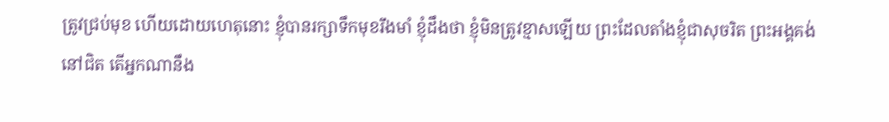ត្រូវជ្រប់មុខ ហើយដោយហេតុនោះ ខ្ញុំបានរក្សាទឹកមុខរឹងមាំ ខ្ញុំដឹងថា ខ្ញុំមិនត្រូវខ្មាសឡើយ ព្រះដែលតាំងខ្ញុំជាសុចរិត ព្រះអង្គគង់នៅជិត តើអ្នកណានឹង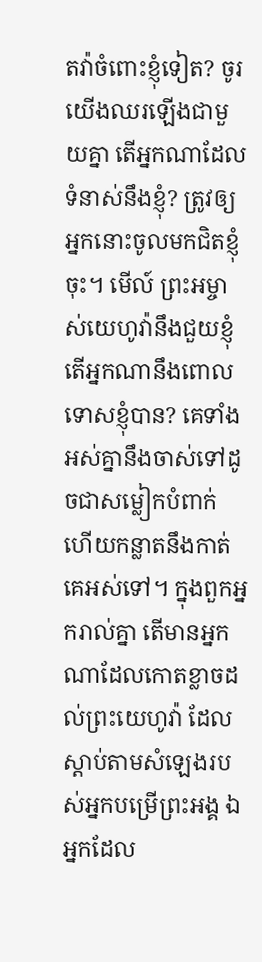តវ៉ាចំពោះខ្ញុំទៀត? ចូរយើងឈរឡើងជាមួយគ្នា តើអ្នកណាដែលទំនាស់នឹងខ្ញុំ? ត្រូវឲ្យអ្នកនោះចូលមកជិតខ្ញុំចុះ។ មើល៍ ព្រះអម្ចាស់យេហូវ៉ានឹងជួយខ្ញុំ តើអ្នកណានឹងពោលទោសខ្ញុំបាន? គេទាំងអស់គ្នានឹងចាស់ទៅដូចជាសម្លៀកបំពាក់ ហើយកន្លាតនឹងកាត់គេអស់ទៅ។ ក្នុងពួកអ្នករាល់គ្នា តើមានអ្នកណាដែលកោតខ្លាចដល់ព្រះយេហូវ៉ា ដែលស្តាប់តាមសំឡេងរបស់អ្នកបម្រើព្រះអង្គ ឯអ្នកដែល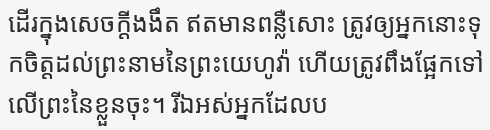ដើរក្នុងសេចក្ដីងងឹត ឥតមានពន្លឺសោះ ត្រូវឲ្យអ្នកនោះទុកចិត្តដល់ព្រះនាមនៃព្រះយេហូវ៉ា ហើយត្រូវពឹងផ្អែកទៅលើព្រះនៃខ្លួនចុះ។ រីឯអស់អ្នកដែលប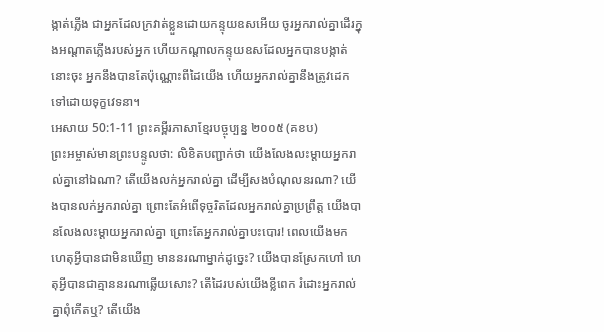ង្កាត់ភ្លើង ជាអ្នកដែលក្រវាត់ខ្លួនដោយកន្ទុយឧសអើយ ចូរអ្នករាល់គ្នាដើរក្នុងអណ្ដាតភ្លើងរបស់អ្នក ហើយកណ្ដាលកន្ទុយឧសដែលអ្នកបានបង្កាត់នោះចុះ អ្នកនឹងបានតែប៉ុណ្ណោះពីដៃយើង ហើយអ្នករាល់គ្នានឹងត្រូវដេកទៅដោយទុក្ខវេទនា។
អេសាយ 50:1-11 ព្រះគម្ពីរភាសាខ្មែរបច្ចុប្បន្ន ២០០៥ (គខប)
ព្រះអម្ចាស់មានព្រះបន្ទូលថា: លិខិតបញ្ជាក់ថា យើងលែងលះម្ដាយអ្នករាល់គ្នានៅឯណា? តើយើងលក់អ្នករាល់គ្នា ដើម្បីសងបំណុលនរណា? យើងបានលក់អ្នករាល់គ្នា ព្រោះតែអំពើទុច្ចរិតដែលអ្នករាល់គ្នាប្រព្រឹត្ត យើងបានលែងលះម្ដាយអ្នករាល់គ្នា ព្រោះតែអ្នករាល់គ្នាបះបោរ! ពេលយើងមក ហេតុអ្វីបានជាមិនឃើញ មាននរណាម្នាក់ដូច្នេះ? យើងបានស្រែកហៅ ហេតុអ្វីបានជាគ្មាននរណាឆ្លើយសោះ? តើដៃរបស់យើងខ្លីពេក រំដោះអ្នករាល់គ្នាពុំកើតឬ? តើយើង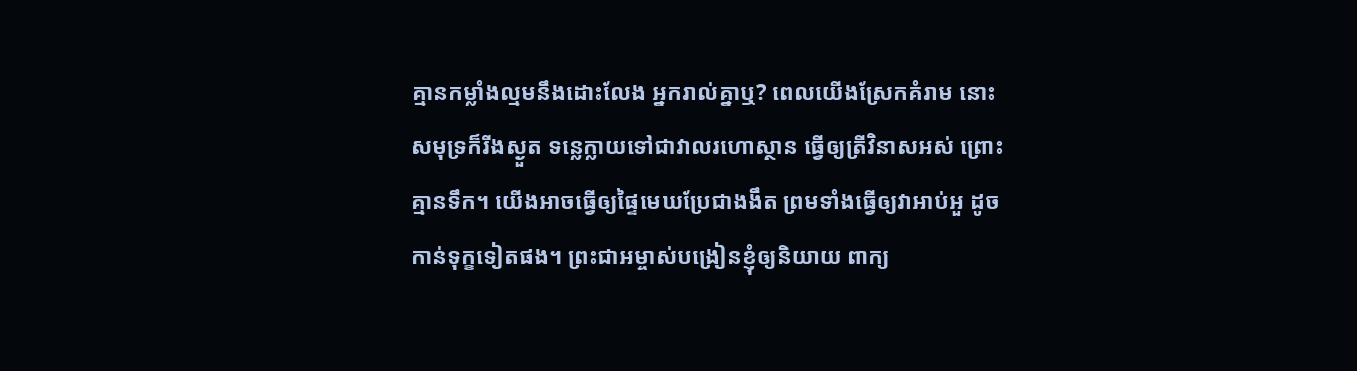គ្មានកម្លាំងល្មមនឹងដោះលែង អ្នករាល់គ្នាឬ? ពេលយើងស្រែកគំរាម នោះសមុទ្រក៏រីងស្ងួត ទន្លេក្លាយទៅជាវាលរហោស្ថាន ធ្វើឲ្យត្រីវិនាសអស់ ព្រោះគ្មានទឹក។ យើងអាចធ្វើឲ្យផ្ទៃមេឃប្រែជាងងឹត ព្រមទាំងធ្វើឲ្យវាអាប់អួ ដូចកាន់ទុក្ខទៀតផង។ ព្រះជាអម្ចាស់បង្រៀនខ្ញុំឲ្យនិយាយ ពាក្យ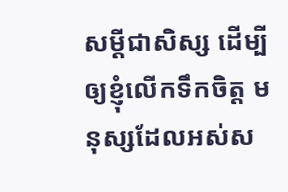សម្ដីជាសិស្ស ដើម្បីឲ្យខ្ញុំលើកទឹកចិត្ត មនុស្សដែលអស់ស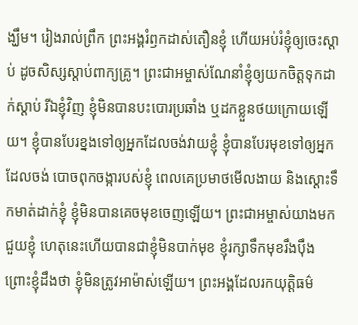ង្ឃឹម។ រៀងរាល់ព្រឹក ព្រះអង្គរំឭកដាស់តឿនខ្ញុំ ហើយអប់រំខ្ញុំឲ្យចេះស្ដាប់ ដូចសិស្សស្ដាប់ពាក្យគ្រូ។ ព្រះជាអម្ចាស់ណែនាំខ្ញុំឲ្យយកចិត្តទុកដាក់ស្ដាប់ រីឯខ្ញុំវិញ ខ្ញុំមិនបានបះបោរប្រឆាំង ឬដកខ្លួនថយក្រោយឡើយ។ ខ្ញុំបានបែរខ្នងទៅឲ្យអ្នកដែលចង់វាយខ្ញុំ ខ្ញុំបានបែរមុខទៅឲ្យអ្នកដែលចង់ បោចពុកចង្ការបស់ខ្ញុំ ពេលគេប្រមាថមើលងាយ និងស្ដោះទឹកមាត់ដាក់ខ្ញុំ ខ្ញុំមិនបានគេចមុខចេញឡើយ។ ព្រះជាអម្ចាស់យាងមកជួយខ្ញុំ ហេតុនេះហើយបានជាខ្ញុំមិនបាក់មុខ ខ្ញុំរក្សាទឹកមុខរឹងប៉ឹង ព្រោះខ្ញុំដឹងថា ខ្ញុំមិនត្រូវអាម៉ាស់ឡើយ។ ព្រះអង្គដែលរកយុត្តិធម៌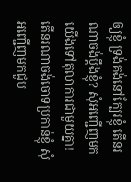ឲ្យខ្ញុំ ទ្រង់គង់នៅក្បែរខ្ញុំ តើនរណាចង់ប្ដឹងខ្ញុំ? សុំអញ្ជើញមក យើងទៅតុលាការជាមួយគ្នា! តើនរណាចង់ចោទប្រកាន់ខ្ញុំ សុំអញ្ជើញមកជួប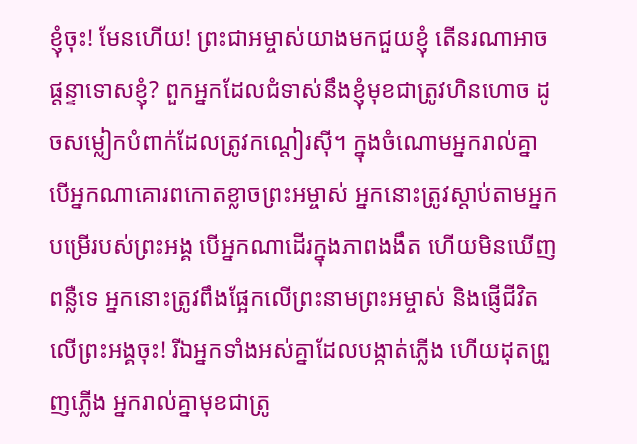ខ្ញុំចុះ! មែនហើយ! ព្រះជាអម្ចាស់យាងមកជួយខ្ញុំ តើនរណាអាចផ្ដន្ទាទោសខ្ញុំ? ពួកអ្នកដែលជំទាស់នឹងខ្ញុំមុខជាត្រូវហិនហោច ដូចសម្លៀកបំពាក់ដែលត្រូវកណ្ដៀរស៊ី។ ក្នុងចំណោមអ្នករាល់គ្នា បើអ្នកណាគោរពកោតខ្លាចព្រះអម្ចាស់ អ្នកនោះត្រូវស្ដាប់តាមអ្នកបម្រើរបស់ព្រះអង្គ បើអ្នកណាដើរក្នុងភាពងងឹត ហើយមិនឃើញពន្លឺទេ អ្នកនោះត្រូវពឹងផ្អែកលើព្រះនាមព្រះអម្ចាស់ និងផ្ញើជីវិតលើព្រះអង្គចុះ! រីឯអ្នកទាំងអស់គ្នាដែលបង្កាត់ភ្លើង ហើយដុតព្រួញភ្លើង អ្នករាល់គ្នាមុខជាត្រូ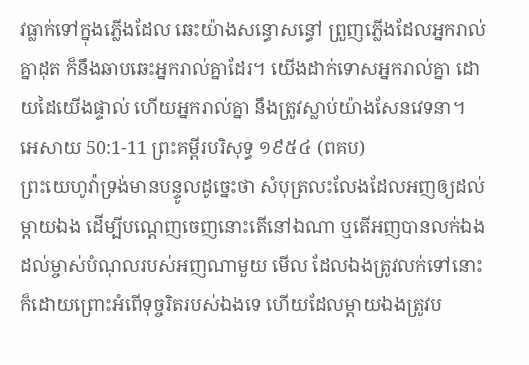វធ្លាក់ទៅក្នុងភ្លើងដែល ឆេះយ៉ាងសន្ធោសន្ធៅ ព្រួញភ្លើងដែលអ្នករាល់គ្នាដុត ក៏នឹងឆាបឆេះអ្នករាល់គ្នាដែរ។ យើងដាក់ទោសអ្នករាល់គ្នា ដោយដៃយើងផ្ទាល់ ហើយអ្នករាល់គ្នា នឹងត្រូវស្លាប់យ៉ាងសែនវេទនា។
អេសាយ 50:1-11 ព្រះគម្ពីរបរិសុទ្ធ ១៩៥៤ (ពគប)
ព្រះយេហូវ៉ាទ្រង់មានបន្ទូលដូច្នេះថា សំបុត្រលះលែងដែលអញឲ្យដល់ម្តាយឯង ដើម្បីបណ្តេញចេញនោះតើនៅឯណា ឬតើអញបានលក់ឯងដល់ម្ចាស់បំណុលរបស់អញណាមួយ មើល ដែលឯងត្រូវលក់ទៅនោះ ក៏ដោយព្រោះអំពើទុច្ចរិតរបស់ឯងទេ ហើយដែលម្តាយឯងត្រូវប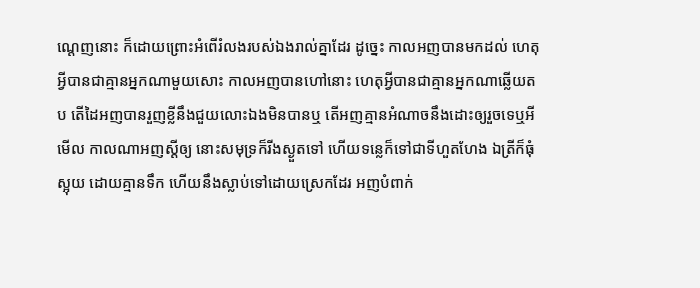ណ្តេញនោះ ក៏ដោយព្រោះអំពើរំលងរបស់ឯងរាល់គ្នាដែរ ដូច្នេះ កាលអញបានមកដល់ ហេតុអ្វីបានជាគ្មានអ្នកណាមួយសោះ កាលអញបានហៅនោះ ហេតុអ្វីបានជាគ្មានអ្នកណាឆ្លើយតប តើដៃអញបានរួញខ្លីនឹងជួយលោះឯងមិនបានឬ តើអញគ្មានអំណាចនឹងដោះឲ្យរួចទេឬអី មើល កាលណាអញស្តីឲ្យ នោះសមុទ្រក៏រីងស្ងួតទៅ ហើយទន្លេក៏ទៅជាទីហួតហែង ឯត្រីក៏ធុំស្អុយ ដោយគ្មានទឹក ហើយនឹងស្លាប់ទៅដោយស្រេកដែរ អញបំពាក់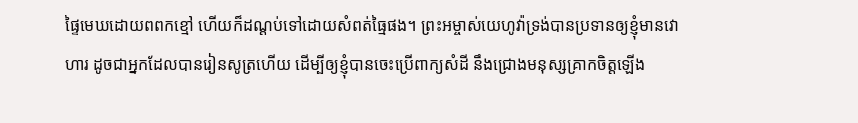ផ្ទៃមេឃដោយពពកខ្មៅ ហើយក៏ដណ្តប់ទៅដោយសំពត់ធ្មៃផង។ ព្រះអម្ចាស់យេហូវ៉ាទ្រង់បានប្រទានឲ្យខ្ញុំមានវោហារ ដូចជាអ្នកដែលបានរៀនសូត្រហើយ ដើម្បីឲ្យខ្ញុំបានចេះប្រើពាក្យសំដី នឹងជ្រោងមនុស្សគ្រាកចិត្តឡើង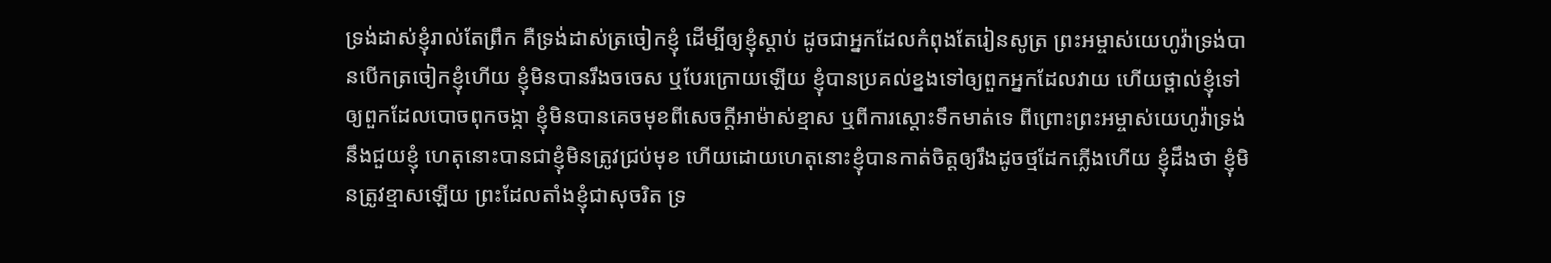ទ្រង់ដាស់ខ្ញុំរាល់តែព្រឹក គឺទ្រង់ដាស់ត្រចៀកខ្ញុំ ដើម្បីឲ្យខ្ញុំស្តាប់ ដូចជាអ្នកដែលកំពុងតែរៀនសូត្រ ព្រះអម្ចាស់យេហូវ៉ាទ្រង់បានបើកត្រចៀកខ្ញុំហើយ ខ្ញុំមិនបានរឹងចចេស ឬបែរក្រោយឡើយ ខ្ញុំបានប្រគល់ខ្នងទៅឲ្យពួកអ្នកដែលវាយ ហើយថ្ពាល់ខ្ញុំទៅឲ្យពួកដែលបោចពុកចង្កា ខ្ញុំមិនបានគេចមុខពីសេចក្ដីអាម៉ាស់ខ្មាស ឬពីការស្តោះទឹកមាត់ទេ ពីព្រោះព្រះអម្ចាស់យេហូវ៉ាទ្រង់នឹងជួយខ្ញុំ ហេតុនោះបានជាខ្ញុំមិនត្រូវជ្រប់មុខ ហើយដោយហេតុនោះខ្ញុំបានកាត់ចិត្តឲ្យរឹងដូចថ្មដែកភ្លើងហើយ ខ្ញុំដឹងថា ខ្ញុំមិនត្រូវខ្មាសឡើយ ព្រះដែលតាំងខ្ញុំជាសុចរិត ទ្រ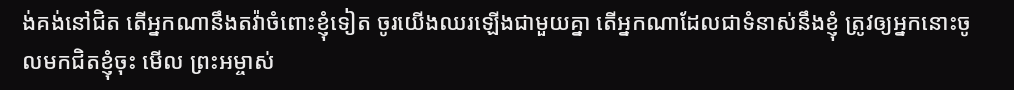ង់គង់នៅជិត តើអ្នកណានឹងតវ៉ាចំពោះខ្ញុំទៀត ចូរយើងឈរឡើងជាមួយគ្នា តើអ្នកណាដែលជាទំនាស់នឹងខ្ញុំ ត្រូវឲ្យអ្នកនោះចូលមកជិតខ្ញុំចុះ មើល ព្រះអម្ចាស់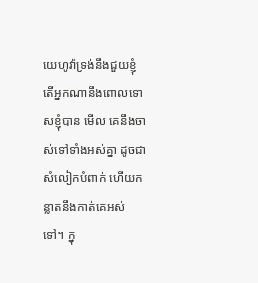យេហូវ៉ាទ្រង់នឹងជួយខ្ញុំ តើអ្នកណានឹងពោលទោសខ្ញុំបាន មើល គេនឹងចាស់ទៅទាំងអស់គ្នា ដូចជាសំលៀកបំពាក់ ហើយកន្លាតនឹងកាត់គេអស់ទៅ។ ក្នុ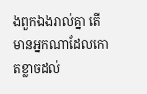ងពួកឯងរាល់គ្នា តើមានអ្នកណាដែលកោតខ្លាចដល់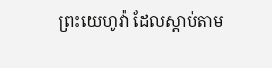ព្រះយេហូវ៉ា ដែលស្តាប់តាម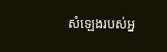សំឡេងរបស់អ្ន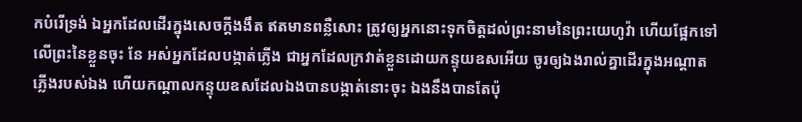កបំរើទ្រង់ ឯអ្នកដែលដើរក្នុងសេចក្ដីងងឹត ឥតមានពន្លឺសោះ ត្រូវឲ្យអ្នកនោះទុកចិត្តដល់ព្រះនាមនៃព្រះយេហូវ៉ា ហើយផ្អែកទៅលើព្រះនៃខ្លួនចុះ នែ អស់អ្នកដែលបង្កាត់ភ្លើង ជាអ្នកដែលក្រវាត់ខ្លួនដោយកន្ទុយឧសអើយ ចូរឲ្យឯងរាល់គ្នាដើរក្នុងអណ្តាតភ្លើងរបស់ឯង ហើយកណ្តាលកន្ទុយឧសដែលឯងបានបង្កាត់នោះចុះ ឯងនឹងបានតែប៉ុ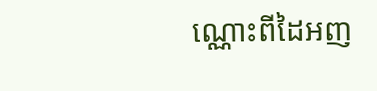ណ្ណោះពីដៃអញ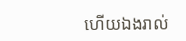ហើយឯងរាល់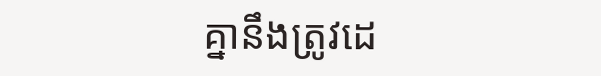គ្នានឹងត្រូវដេ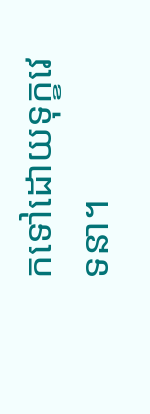កទៅដោយទុក្ខវេទនា។